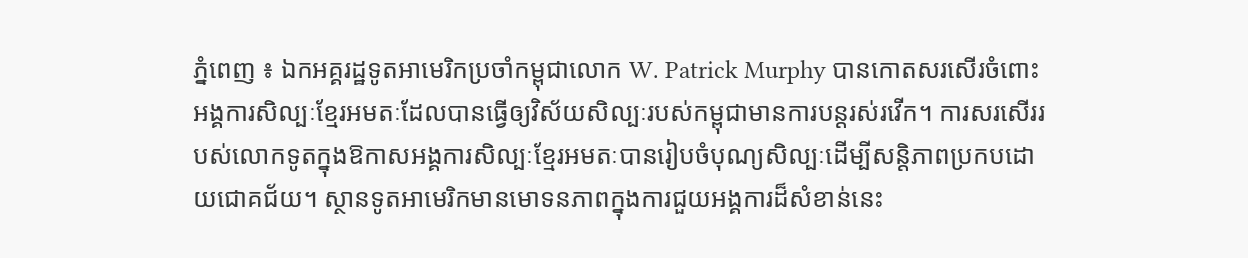ភ្នំពេញ ៖ ឯកអគ្គរដ្ឋទូតអាមេរិកប្រចាំកម្ពុជាលោក W. Patrick Murphy បានកោតសរសើរចំពោះអង្គការសិល្បៈខ្មែរអមតៈដែលបានធ្វើឲ្យវិស័យសិល្បៈរបស់កម្ពុជាមានការបន្តរស់រវើក។ ការសរសើររបស់លោកទូតក្នុងឱកាសអង្គការសិល្បៈខ្មែរអមតៈបានរៀបចំបុណ្យសិល្បៈដើម្បីសន្តិភាពប្រកបដោយជោគជ័យ។ ស្ថានទូតអាមេរិកមានមោទនភាពក្នុងការជួយអង្គការដ៏សំខាន់នេះ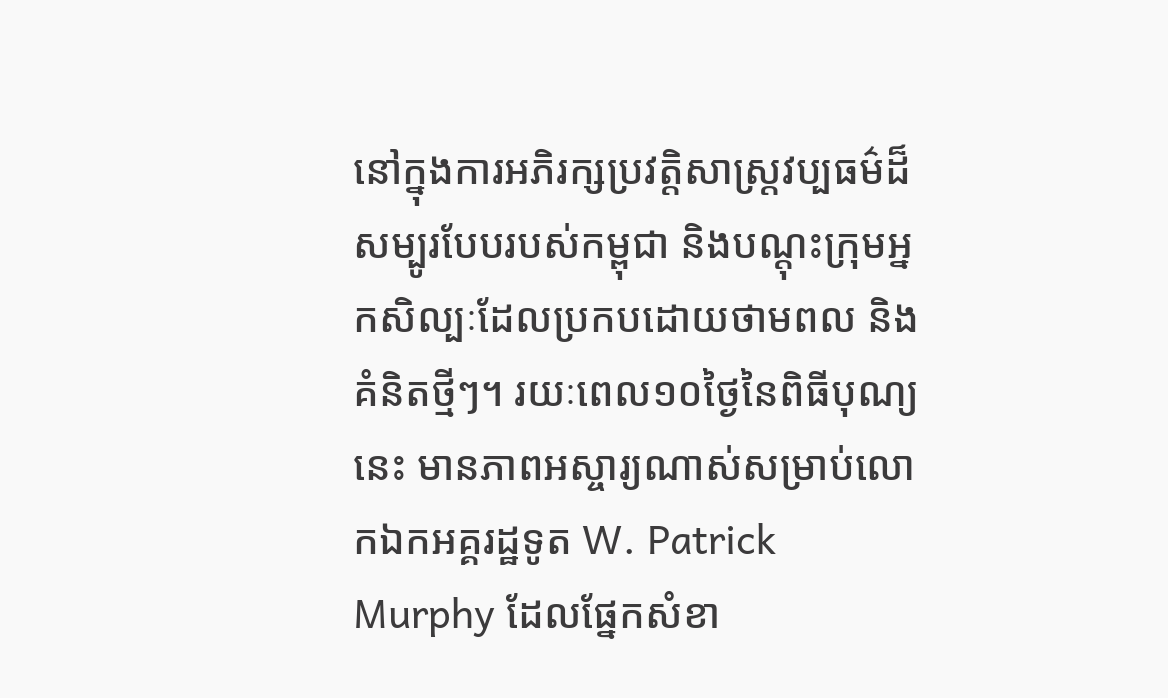នៅក្នុងការអភិរក្សប្រវត្តិសាស្រ្តវប្បធម៌ដ៏សម្បូរបែបរបស់កម្ពុជា និងបណ្តុះក្រុមអ្នកសិល្បៈដែលប្រកបដោយថាមពល និងគំនិតថ្មីៗ។ រយៈពេល១០ថ្ងៃនៃពិធីបុណ្យនេះ មានភាពអស្ចារ្យណាស់សម្រាប់លោកឯកអគ្គរដ្ឋទូត W. Patrick Murphy ដែលផ្នែកសំខា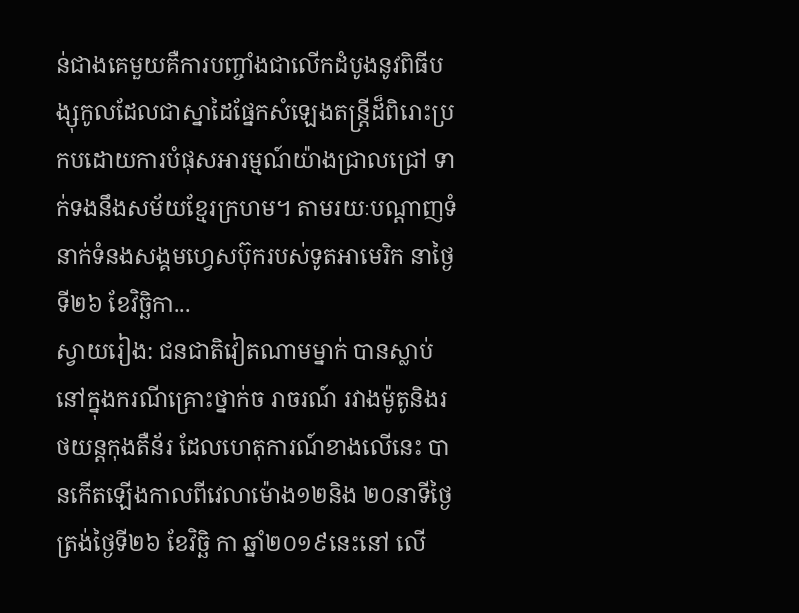ន់ជាងគេមួយគឺការបញ្ចាំងជាលើកដំបូងនូវពិធីបង្សុកូលដែលជាស្នាដៃផ្នែកសំឡេងតន្រ្តីដ៏ពិរោះប្រកបដោយការបំផុសអារម្មណ៍យ៉ាងជ្រាលជ្រៅ ទាក់ទងនឹងសម័យខ្មែរក្រហម។ តាមរយៈបណ្តាញទំនាក់ទំនងសង្គមហ្វេសប៊ុករបស់ទូតអាមេរិក នាថ្ងៃទី២៦ ខែវិច្ឆិកា...
ស្វាយរៀង: ជនជាតិវៀតណាមម្នាក់ បានស្លាប់នៅក្នុងករណីគ្រោះថ្នាក់ច រាចរណ៍ រវាងម៉ូតូនិងរថយន្តកុងតឺន័រ ដែលហេតុការណ៍ខាងលើនេះ បានកើតឡើងកាលពីវេលាម៉ោង១២និង ២០នាទីថ្ងៃ ត្រង់ថ្ងៃទី២៦ ខែវិច្ឆិ កា ឆ្នាំ២០១៩នេះនៅ លើ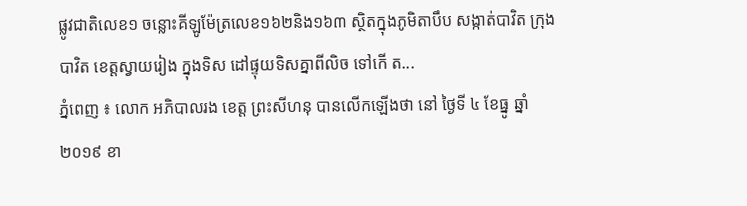ផ្លូវជាតិលេខ១ ចន្លោះគីឡូម៉ែត្រលេខ១៦២និង១៦៣ ស្ថិតក្នុងភូមិតាបឹប សង្កាត់បាវិត ក្រុងបាវិត ខេត្តស្វាយរៀង ក្នុងទិស ដៅផ្ទុយទិសគ្នាពីលិច ទៅកើ ត...
ភ្នំពេញ ៖ លោក អភិបាលរង ខេត្ត ព្រះសីហនុ បានលើកឡើងថា នៅ ថ្ងៃទី ៤ ខែធ្នូ ឆ្នាំ ២០១៩ ខា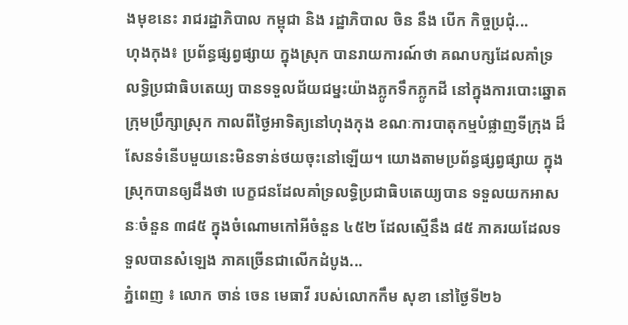ងមុខនេះ រាជរដ្ឋាភិបាល កម្ពុជា និង រដ្ឋាភិបាល ចិន នឹង បើក កិច្ចប្រជុំ...
ហុងកុង៖ ប្រព័ន្ធផ្សព្វផ្សាយ ក្នុងស្រុក បានរាយការណ៍ថា គណបក្សដែលគាំទ្រ លទ្ធិប្រជាធិបតេយ្យ បានទទួលជ័យជម្នះយ៉ាងភ្លូកទឹកភ្លូកដី នៅក្នុងការបោះឆ្នោតក្រុមប្រឹក្សាស្រុក កាលពីថ្ងៃអាទិត្យនៅហុងកុង ខណៈការបាតុកម្មបំផ្លាញទីក្រុង ដ៏សែនទំនើបមួយនេះមិនទាន់ថយចុះនៅឡើយ។ យោងតាមប្រព័ន្ធផ្សព្វផ្សាយ ក្នុងស្រុកបានឲ្យដឹងថា បេក្ខជនដែលគាំទ្រលទ្ធិប្រជាធិបតេយ្យបាន ទទួលយកអាសនៈចំនួន ៣៨៥ ក្នុងចំណោមកៅអីចំនួន ៤៥២ ដែលស្មើនឹង ៨៥ ភាគរយដែលទទួលបានសំឡេង ភាគច្រើនជាលើកដំបូង...
ភ្នំពេញ ៖ លោក ចាន់ ចេន មេធាវី របស់លោកកឹម សុខា នៅថ្ងៃទី២៦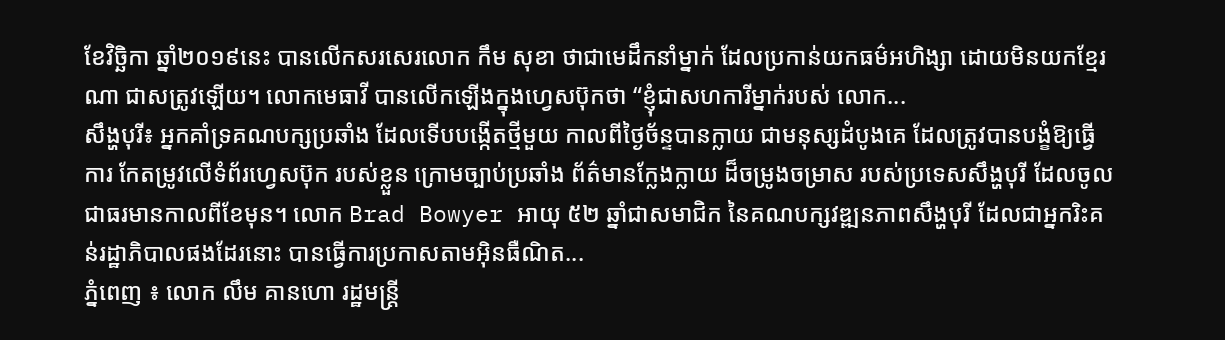ខែវិច្ឆិកា ឆ្នាំ២០១៩នេះ បានលើកសរសេរលោក កឹម សុខា ថាជាមេដឹកនាំម្នាក់ ដែលប្រកាន់យកធម៌អហិង្សា ដោយមិនយកខ្មែរណា ជាសត្រូវឡើយ។ លោកមេធាវី បានលើកឡើងក្នុងហ្វេសប៊ុកថា “ខ្ញុំជាសហការីម្នាក់របស់ លោក...
សឹង្ហបុរី៖ អ្នកគាំទ្រគណបក្សប្រឆាំង ដែលទើបបង្កើតថ្មីមួយ កាលពីថ្ងៃច័ន្ទបានក្លាយ ជាមនុស្សដំបូងគេ ដែលត្រូវបានបង្ខំឱ្យធ្វើការ កែតម្រូវលើទំព័រហ្វេសប៊ុក របស់ខ្លួន ក្រោមច្បាប់ប្រឆាំង ព័ត៌មានក្លែងក្លាយ ដ៏ចម្រូងចម្រាស របស់ប្រទេសសឹង្ហបុរី ដែលចូលជាធរមានកាលពីខែមុន។ លោក Brad Bowyer អាយុ ៥២ ឆ្នាំជាសមាជិក នៃគណបក្សវឌ្ឍនភាពសឹង្ហបុរី ដែលជាអ្នករិះគន់រដ្ឋាភិបាលផងដែរនោះ បានធ្វើការប្រកាសតាមអ៊ិនធឺណិត...
ភ្នំពេញ ៖ លោក លឹម គានហោ រដ្ឋមន្រ្តី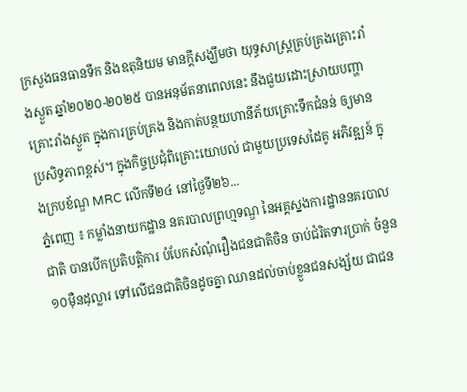ក្រសួងធនធានទឹក និងឧតុនិយម មានក្ដីសង្ឃឹមថា យុទ្ធសាស្រ្តគ្រប់គ្រងគ្រោះរាំងស្ងួត ឆ្នាំ២០២០-២០២៥ បានអនុម័តនាពេលនេះ នឹងជួយដោះស្រាយបញ្ហាគ្រោះរាំងស្ងួត ក្នុងការគ្រប់គ្រង និងកាត់បន្ថយហានីភ័យគ្រោះទឹកជំនន់ ឲ្យមានប្រសិទ្ធភាពខ្ពស់។ ក្នុងកិច្ចប្រជុំពិគ្រោះយោបល់ ជាមួយប្រទេសដៃគូ អភិវឌ្ឍន៍ ក្នុងក្របខ័ណ្ឌ MRC លើកទី២៤ នៅថ្ងៃទី២៦...
ភ្នំពេញ ៖ កម្លាំងនាយកដ្ឋាន នគរបាលព្រហ្មទណ្ឌ នៃអគ្គស្នងការដ្ឋាននគរបាលជាតិ បានបើកប្រតិបត្តិការ បំបែកសំណុំរឿងជនជាតិចិន ចាប់ជំរិតទារប្រាក់ ចំនួន១០ម៉ឺនដុល្លារ ទៅលើជនជាតិចិនដូចគ្នា ឈានដល់ចាប់ខ្លួនជនសង្ស័យ ជាជន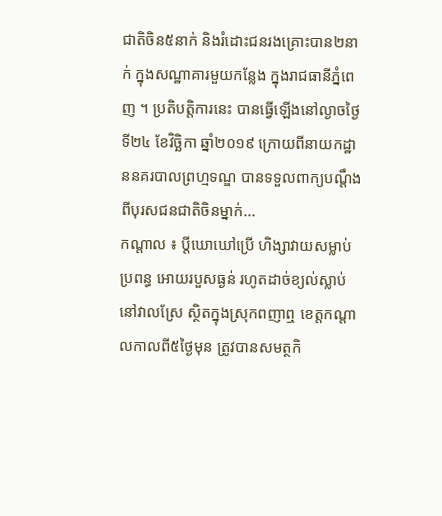ជាតិចិន៥នាក់ និងរំដោះជនរងគ្រោះបាន២នាក់ ក្នុងសណ្ឋាគារមួយកន្លែង ក្នុងរាជធានីភ្នំពេញ ។ ប្រតិបត្តិការនេះ បានធ្វើឡើងនៅល្ងាចថ្ងៃទី២៤ ខែវិច្ឆិកា ឆ្នាំ២០១៩ ក្រោយពីនាយកដ្ឋាននគរបាលព្រហ្មទណ្ឌ បានទទួលពាក្យបណ្តឹងពីបុរសជនជាតិចិនម្នាក់...
កណ្តាល ៖ ប្តីឃោឃៅប្រើ ហិង្សាវាយសម្លាប់ប្រពន្ធ អោយរបួសធ្ងន់ រហូតដាច់ខ្យល់ស្លាប់ នៅវាលស្រែ ស្ថិតក្នុងស្រុកពញាឮ ខេត្តកណ្ដាលកាលពី៥ថ្ងៃមុន ត្រូវបានសមត្ថកិ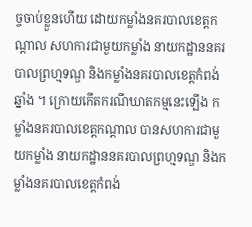ច្ចចាប់ខ្លួនហើយ ដោយកម្លាំងនគរបាលខេត្តកណ្ដាល សហការជាមួយកម្លាំង នាយកដ្ឋាននគរបាលព្រហ្មទណ្ឌ និងកម្លាំងនគរបាលខេត្តកំពង់ឆ្នាំង ។ ក្រោយកើតករណីឃាតកម្មនេះឡើង កម្លាំងនគរបាលខេត្តកណ្ដាល បានសហការជាមួយកម្លាំង នាយកដ្ឋាននគរបាលព្រហ្មទណ្ឌ និងកម្លាំងនគរបាលខេត្តកំពង់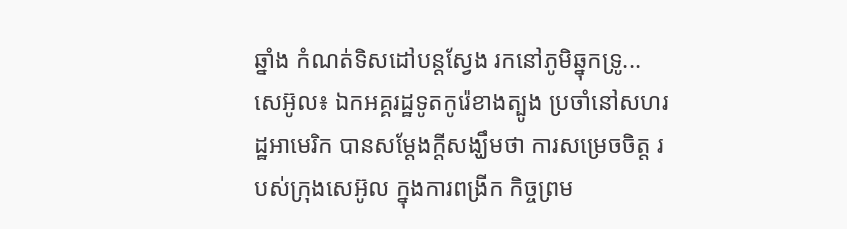ឆ្នាំង កំណត់ទិសដៅបន្តស្វែង រកនៅភូមិឆ្នុកទ្រូ...
សេអ៊ូល៖ ឯកអគ្គរដ្ឋទូតកូរ៉េខាងត្បូង ប្រចាំនៅសហរដ្ឋអាមេរិក បានសម្តែងក្តីសង្ឃឹមថា ការសម្រេចចិត្ត របស់ក្រុងសេអ៊ូល ក្នុងការពង្រីក កិច្ចព្រម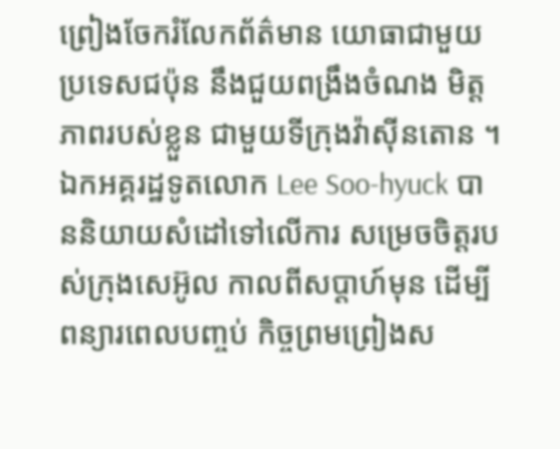ព្រៀងចែករំលែកព័ត៌មាន យោធាជាមួយប្រទេសជប៉ុន នឹងជួយពង្រឹងចំណង មិត្តភាពរបស់ខ្លួន ជាមួយទីក្រុងវ៉ាស៊ីនតោន ។ ឯកអគ្គរដ្ឋទូតលោក Lee Soo-hyuck បាននិយាយសំដៅទៅលើការ សម្រេចចិត្តរបស់ក្រុងសេអ៊ូល កាលពីសប្តាហ៍មុន ដើម្បីពន្យារពេលបញ្ចប់ កិច្ចព្រមព្រៀងស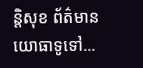ន្តិសុខ ព័ត៌មានយោធាទូទៅ...